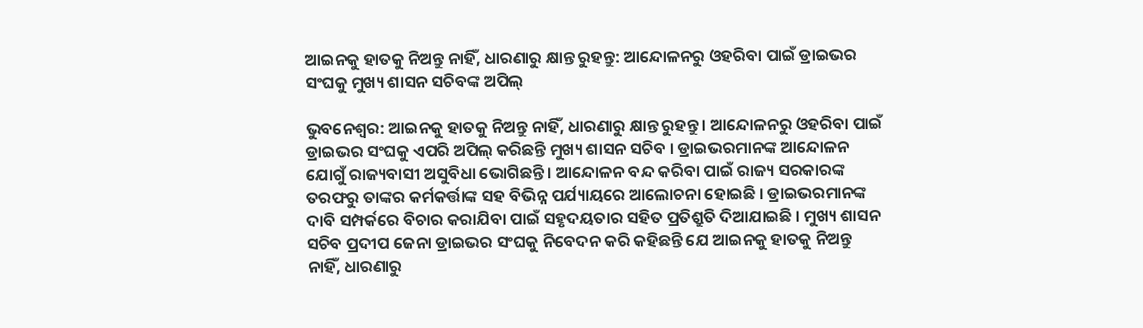ଆଇନକୁ ହାତକୁ ନିଅନ୍ତୁ ନାହିଁ, ଧାରଣାରୁ କ୍ଷାନ୍ତ ରୁହନ୍ତୁ: ଆନ୍ଦୋଳନରୁ ଓହରିବା ପାଇଁ ଡ୍ରାଇଭର ସଂଘକୁ ମୁଖ୍ୟ ଶାସନ ସଚିବଙ୍କ ଅପିଲ୍

ଭୁବନେଶ୍ୱର: ଆଇନକୁ ହାତକୁ ନିଅନ୍ତୁ ନାହିଁ, ଧାରଣାରୁ କ୍ଷାନ୍ତ ରୁହନ୍ତୁ । ଆନ୍ଦୋଳନରୁ ଓହରିବା ପାଇଁ ଡ୍ରାଇଭର ସଂଘକୁ ଏପରି ଅପିଲ୍ କରିଛନ୍ତି ମୁଖ୍ୟ ଶାସନ ସଚିବ । ଡ୍ରାଇଭରମାନଙ୍କ ଆନ୍ଦୋଳନ ଯୋଗୁଁ ରାଜ୍ୟବାସୀ ଅସୁବିଧା ଭୋଗିଛନ୍ତି । ଆନ୍ଦୋଳନ ବନ୍ଦ କରିବା ପାଇଁ ରାଜ୍ୟ ସରକାରଙ୍କ ତରଫରୁ ତାଙ୍କର କର୍ମକର୍ତ୍ତାଙ୍କ ସହ ବିଭିନ୍ନ ପର୍ଯ୍ୟାୟରେ ଆଲୋଚନା ହୋଇଛି । ଡ୍ରାଇଭରମାନଙ୍କ ଦାବି ସମ୍ପର୍କରେ ବିଚାର କରାଯିବା ପାଇଁ ସହୃଦୟତାର ସହିତ ପ୍ରତିଶ୍ରୁତି ଦିଆଯାଇଛି । ମୁଖ୍ୟ ଶାସନ ସଚିବ ପ୍ରଦୀପ ଜେନା ଡ୍ରାଇଭର ସଂଘକୁ ନିବେଦନ କରି କହିଛନ୍ତି ଯେ ଆଇନକୁ ହାତକୁ ନିଅନ୍ତୁ ନାହିଁ, ଧାରଣାରୁ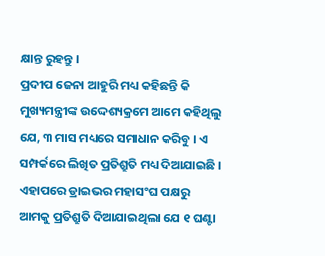କ୍ଷାନ୍ତ ରୁହନ୍ତୁ ।
ପ୍ରଦୀପ ଜେନା ଆହୁରି ମଧ୍ୟ କହିଛନ୍ତି କି ମୁଖ୍ୟମନ୍ତ୍ରୀଙ୍କ ଉଦ୍ଦେଶ୍ୟକ୍ରମେ ଆମେ କହିଥିଲୁ ଯେ, ୩ ମାସ ମଧ୍ୟରେ ସମାଧାନ କରିବୁ । ଏ ସମ୍ପର୍କରେ ଲିଖିତ ପ୍ରତିଶ୍ରୁତି ମଧ୍ୟ ଦିଆଯାଇଛି । ଏହାପରେ ଡ୍ରାଇଭର ମହାସଂଘ ପକ୍ଷରୁ ଆମକୁ ପ୍ରତିଶ୍ରୁତି ଦିଆଯାଇଥିଲା ଯେ ୧ ଘଣ୍ଟା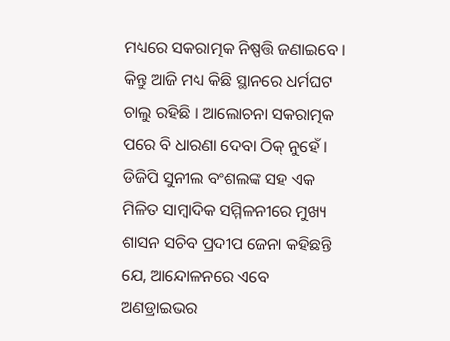ମଧ୍ୟରେ ସକରାତ୍ମକ ନିଷ୍ପତ୍ତି ଜଣାଇବେ । କିନ୍ତୁ ଆଜି ମଧ୍ୟ କିଛି ସ୍ଥାନରେ ଧର୍ମଘଟ ଚାଲୁ ରହିଛି । ଆଲୋଚନା ସକରାତ୍ମକ ପରେ ବି ଧାରଣା ଦେବା ଠିକ୍ ନୁହେଁ ।
ଡିଜିପି ସୁନୀଲ ବଂଶଲଙ୍କ ସହ ଏକ ମିଳିତ ସାମ୍ବାଦିକ ସମ୍ମିଳନୀରେ ମୁଖ୍ୟ ଶାସନ ସଚିବ ପ୍ରଦୀପ ଜେନା କହିଛନ୍ତି ଯେ, ଆନ୍ଦୋଳନରେ ଏବେ ଅଣଡ୍ରାଇଭର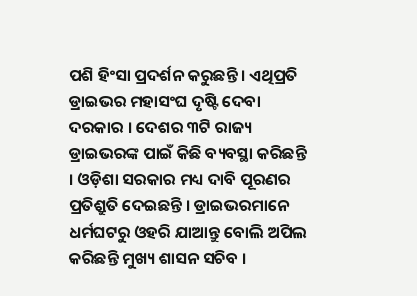ପଶି ହିଂସା ପ୍ରଦର୍ଶନ କରୁଛନ୍ତି । ଏଥିପ୍ରତି ଡ୍ରାଇଭର ମହାସଂଘ ଦୃଷ୍ଟି ଦେବା ଦରକାର । ଦେଶର ୩ଟି ରାଜ୍ୟ ଡ୍ରାଇଭରଙ୍କ ପାଇଁ କିଛି ବ୍ୟବସ୍ଥା କରିଛନ୍ତି । ଓଡ଼ିଶା ସରକାର ମଧ୍ୟ ଦାବି ପୂରଣର ପ୍ରତିଶ୍ରୁତି ଦେଇଛନ୍ତି । ଡ୍ରାଇଭରମାନେ ଧର୍ମଘଟରୁ ଓହରି ଯାଆନ୍ତୁ ବୋଲି ଅପିଲ କରିଛନ୍ତି ମୁଖ୍ୟ ଶାସନ ସଚିବ ।